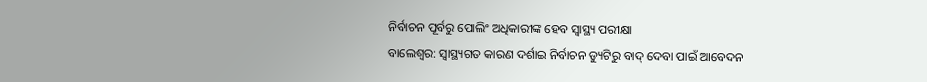ନିର୍ବାଚନ ପୂର୍ବରୁ ପୋଲିଂ ଅଧିକାରୀଙ୍କ ହେବ ସ୍ୱାସ୍ଥ୍ୟ ପରୀକ୍ଷା
ବାଲେଶ୍ୱର: ସ୍ୱାସ୍ଥ୍ୟଗତ କାରଣ ଦର୍ଶାଇ ନିର୍ବାଚନ ଡ୍ୟୁଟିରୁ ବାଦ୍ ଦେବା ପାଇଁ ଆବେଦନ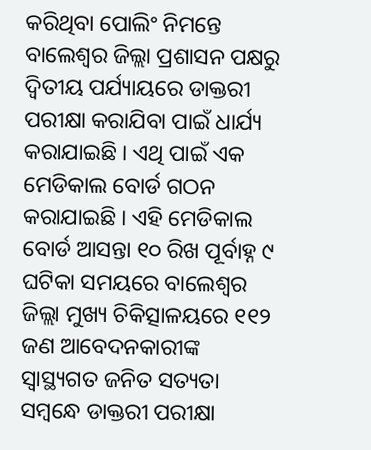କରିଥିବା ପୋଲିଂ ନିମନ୍ତେ ବାଲେଶ୍ୱର ଜିଲ୍ଲା ପ୍ରଶାସନ ପକ୍ଷରୁ ଦ୍ୱିତୀୟ ପର୍ଯ୍ୟାୟରେ ଡାକ୍ତରୀ ପରୀକ୍ଷା କରାଯିବା ପାଇଁ ଧାର୍ଯ୍ୟ କରାଯାଇଛି । ଏଥି ପାଇଁ ଏକ ମେଡିକାଲ ବୋର୍ଡ ଗଠନ କରାଯାଇଛି । ଏହି ମେଡିକାଲ ବୋର୍ଡ ଆସନ୍ତା ୧୦ ରିଖ ପୂର୍ବାହ୍ନ ୯ ଘଟିକା ସମୟରେ ବାଲେଶ୍ୱର ଜିଲ୍ଲା ମୁଖ୍ୟ ଚିକିତ୍ସାଳୟରେ ୧୧୨ ଜଣ ଆବେଦନକାରୀଙ୍କ ସ୍ୱାସ୍ଥ୍ୟଗତ ଜନିତ ସତ୍ୟତା ସମ୍ବନ୍ଧେ ଡାକ୍ତରୀ ପରୀକ୍ଷା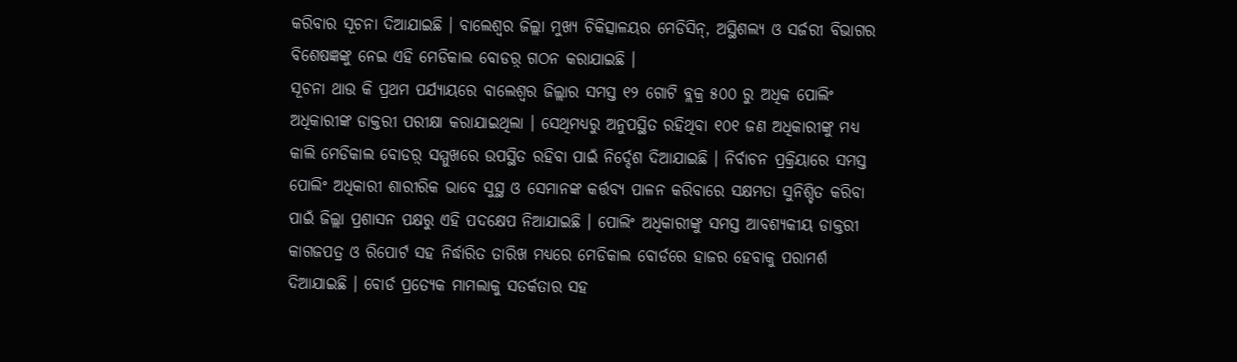କରିବାର ସୂଚନା ଦିଆଯାଇଛି । ବାଲେଶ୍ୱର ଜିଲ୍ଲା ମୁଖ୍ୟ ଚିକିତ୍ସାଳୟର ମେଡିସିନ୍, ଅସ୍ଥିଶଲ୍ୟ ଓ ସର୍ଜରୀ ବିଭାଗର ବିଶେଷଜ୍ଞଙ୍କୁ ନେଇ ଏହି ମେଡିକାଲ ବୋଡର଼୍ ଗଠନ କରାଯାଇଛି ।
ସୂଚନା ଥାଉ କି ପ୍ରଥମ ପର୍ଯ୍ୟାୟରେ ବାଲେଶ୍ୱର ଜିଲ୍ଲାର ସମସ୍ତ ୧୨ ଗୋଟି ବ୍ଲକ୍ର ୫୦୦ ରୁ ଅଧିକ ପୋଲିଂ ଅଧିକାରୀଙ୍କ ଡାକ୍ତରୀ ପରୀକ୍ଷା କରାଯାଇଥିଲା । ସେଥିମଧ୍ୟରୁ ଅନୁପସ୍ଥିତ ରହିଥିବା ୧୦୧ ଜଣ ଅଧିକାରୀଙ୍କୁ ମଧ୍ୟ କାଲି ମେଡିକାଲ ବୋଡର଼୍ ସମ୍ମୁଖରେ ଉପସ୍ଥିତ ରହିବା ପାଇଁ ନିର୍ଦ୍ଦେଶ ଦିଆଯାଇଛି । ନିର୍ବାଚନ ପ୍ରକ୍ରିୟାରେ ସମସ୍ତ ପୋଲିଂ ଅଧିକାରୀ ଶାରୀରିକ ଭାବେ ସୁସ୍ଥ ଓ ସେମାନଙ୍କ କର୍ତ୍ତବ୍ୟ ପାଳନ କରିବାରେ ସକ୍ଷମତା ସୁନିଶ୍ଚିତ କରିବା ପାଇଁ ଜିଲ୍ଲା ପ୍ରଶାସନ ପକ୍ଷରୁ ଏହି ପଦକ୍ଷେପ ନିଆଯାଇଛି । ପୋଲିଂ ଅଧିକାରୀଙ୍କୁ ସମସ୍ତ ଆବଶ୍ୟକୀୟ ଡାକ୍ତରୀ କାଗଜପତ୍ର ଓ ରିପୋର୍ଟ ସହ ନିର୍ଦ୍ଧାରିତ ତାରିଖ ମଧ୍ୟରେ ମେଡିକାଲ ବୋର୍ଡରେ ହାଜର ହେବାକୁ ପରାମର୍ଶ ଦିଆଯାଇଛି । ବୋର୍ଡ ପ୍ରତ୍ୟେକ ମାମଲାକୁ ସତର୍କତାର ସହ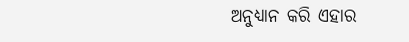ଅନୁଧ୍ୟାନ କରି ଏହାର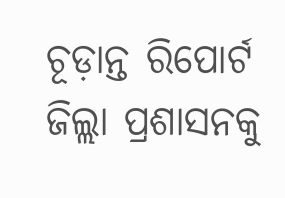ଚୂଡ଼ାନ୍ତ ରିପୋର୍ଟ ଜିଲ୍ଲା ପ୍ରଶାସନକୁ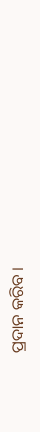ପ୍ରଦାନ କରିବ ।